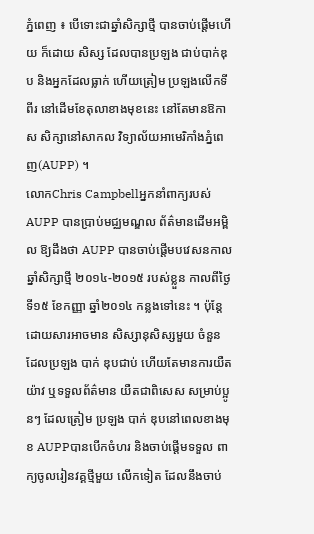ភ្នំពេញ ៖ បើទោះជាឆ្នាំសិក្សាថ្មី បានចាប់ផ្តើមហើយ ក៏ដោយ សិស្ស ដែលបានប្រឡង ជាប់បាក់ឌុប និងអ្នកដែលធ្លាក់ ហើយត្រៀម ប្រឡងលើកទីពីរ នៅដើមខែតុលាខាងមុខនេះ នៅតែមានឱកាស សិក្សានៅសាកល វិទ្យាល័យអាមេរិកាំងភ្នំពេញ(AUPP) ។
លោកChris Campbellអ្នកនាំពាក្យរបស់ AUPP បានប្រាប់មជ្ឈមណ្ឌល ព័ត៌មានដើមអម្ពិល ឱ្យដឹងថា AUPP បានចាប់ផ្តើមបវេសនកាលឆ្នាំសិក្សាថ្មី ២០១៤-២០១៥ របស់ខ្លួន កាលពីថ្ងៃទី១៥ ខែកញ្ញា ឆ្នាំ២០១៤ កន្លងទៅនេះ ។ ប៉ុន្តែដោយសារអាចមាន សិស្សានុសិស្សមួយ ចំនួន ដែលប្រឡង បាក់ ឌុបជាប់ ហើយតែមានការយឺតយ៉ាវ ឬទទួលព័ត៌មាន យឺតជាពិសេស សម្រាប់ប្អូនៗ ដែលត្រៀម ប្រឡង បាក់ ឌុបនៅពេលខាងមុខ AUPPបានបើកចំហរ និងចាប់ផ្តើមទទួល ពាក្យចូលរៀនវគ្គថ្មីមួយ លើកទៀត ដែលនឹងចាប់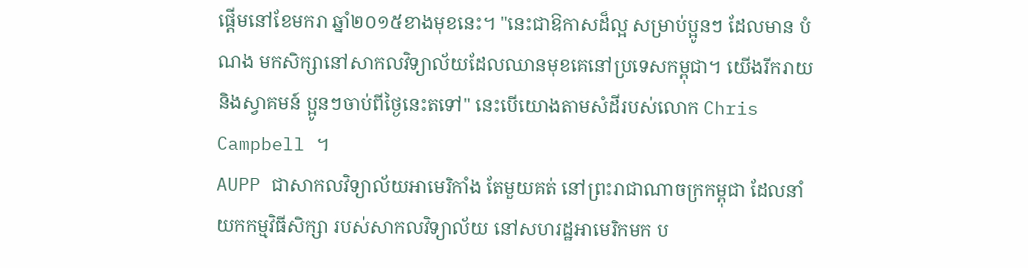ផ្តើមនៅខែមករា ឆ្នាំ២០១៥ខាងមុខនេះ។ "នេះជាឱកាសដ៏ល្អ សម្រាប់ប្អូនៗ ដែលមាន បំណង មកសិក្សានៅសាកលវិទ្យាល័យដែលឈានមុខគេនៅប្រទេសកម្ពុជា។ យើងរីករាយ និងស្វាគមន៍ ប្អូនៗចាប់ពីថ្ងៃនេះតទៅ" នេះបើយោងតាមសំដីរបស់លោក Chris Campbell ។
AUPP ជាសាកលវិទ្យាល័យអាមេរិកាំង តែមួយគត់ នៅព្រះរាជាណាចក្រកម្ពុជា ដែលនាំយកកម្មវិធីសិក្សា របស់សាកលវិទ្យាល័យ នៅសហរដ្ឋអាមេរិកមក ប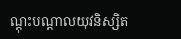ណ្តុះបណ្តាលយុវនិស្សិត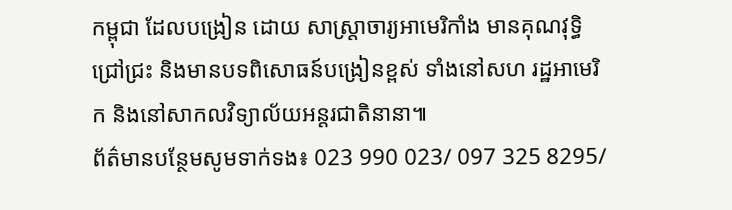កម្ពុជា ដែលបង្រៀន ដោយ សាស្រ្តាចារ្យអាមេរិកាំង មានគុណវុទ្ធិជ្រៅជ្រះ និងមានបទពិសោធន៍បង្រៀនខ្ពស់ ទាំងនៅសហ រដ្ឋអាមេរិក និងនៅសាកលវិទ្យាល័យអន្តរជាតិនានា៕
ព័ត៌មានបន្ថែមសូមទាក់ទង៖ 023 990 023/ 097 325 8295/